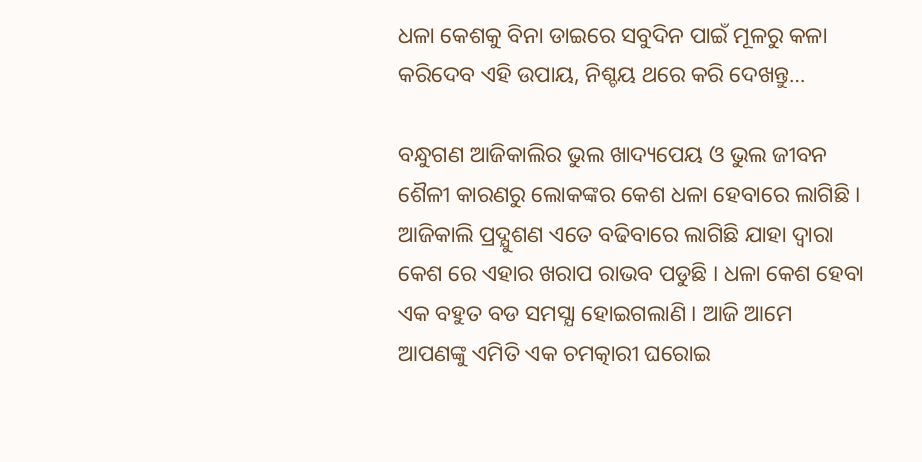ଧଳା କେଶକୁ ବିନା ଡାଇରେ ସବୁଦିନ ପାଇଁ ମୂଳରୁ କଳା କରିଦେବ ଏହି ଉପାୟ, ନିଶ୍ଚୟ ଥରେ କରି ଦେଖନ୍ତୁ…

ବନ୍ଧୁଗଣ ଆଜିକାଲିର ଭୁଲ ଖାଦ୍ୟପେୟ ଓ ଭୁଲ ଜୀବନ ଶୈଳୀ କାରଣରୁ ଲୋକଙ୍କର କେଶ ଧଳା ହେବାରେ ଲାଗିଛି । ଆଜିକାଲି ପ୍ରଦ୍ଯୁଶଣ ଏତେ ବଢିବାରେ ଲାଗିଛି ଯାହା ଦ୍ଵାରା କେଶ ରେ ଏହାର ଖରାପ ରାଭବ ପଡୁଛି । ଧଳା କେଶ ହେବା ଏକ ବହୁତ ବଡ ସମସ୍ଯା ହୋଇଗଲାଣି । ଆଜି ଆମେ ଆପଣଙ୍କୁ ଏମିତି ଏକ ଚମତ୍କାରୀ ଘରୋଇ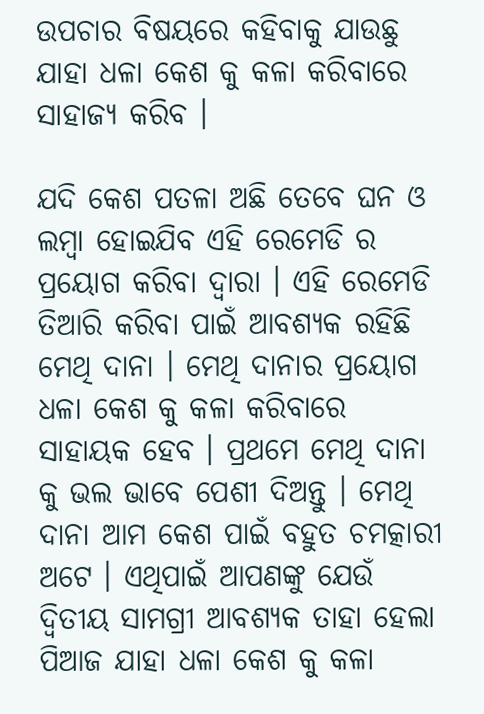ଉପଚାର ବିଷୟରେ କହିବାକୁ ଯାଉଛୁ ଯାହା ଧଳା କେଶ କୁ କଳା କରିବାରେ ସାହାଜ୍ଯ କରିବ ।

ଯଦି କେଶ ପତଳା ଅଛି ତେବେ ଘନ ଓ ଲମ୍ବା ହୋଇଯିବ ଏହି ରେମେଡି ର ପ୍ରୟୋଗ କରିବା ଦ୍ଵାରା । ଏହି ରେମେଡି ତିଆରି କରିବା ପାଇଁ ଆବଶ୍ୟକ ରହିଛି ମେଥି ଦାନା । ମେଥି ଦାନାର ପ୍ରୟୋଗ ଧଳା କେଶ କୁ କଳା କରିବାରେ ସାହାୟକ ହେବ । ପ୍ରଥମେ ମେଥି ଦାନା କୁ ଭଲ ଭାବେ ପେଶୀ ଦିଅନ୍ତୁ । ମେଥି ଦାନା ଆମ କେଶ ପାଇଁ ବହୁତ ଚମତ୍କାରୀ ଅଟେ । ଏଥିପାଇଁ ଆପଣଙ୍କୁ ଯେଉଁ ଦ୍ଵିତୀୟ ସାମଗ୍ରୀ ଆବଶ୍ୟକ ତାହା ହେଲା ପିଆଜ ଯାହା ଧଳା କେଶ କୁ କଳା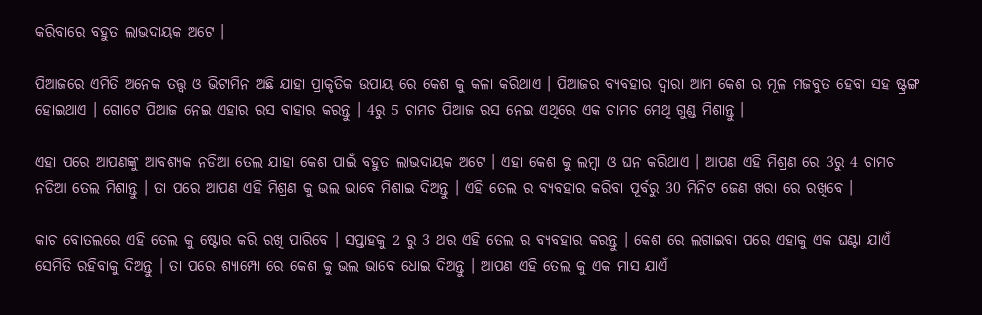କରିବାରେ ବହୁତ ଲାଭଦାୟକ ଅଟେ ।

ପିଆଜରେ ଏମିତି ଅନେକ ତତ୍ତ୍ଵ ଓ ଭିଟାମିନ ଅଛି ଯାହା ପ୍ରାକୃତିକ ଉପାୟ ରେ କେଶ କୁ କଳା କରିଥାଏ । ପିଆଜର ବ୍ୟବହାର ଦ୍ଵାରା ଆମ କେଶ ର ମୂଳ ମଜବୁତ ହେବା ସହ ଷ୍ଟ୍ରଙ୍ଗ ହୋଇଥାଏ । ଗୋଟେ ପିଆଜ ନେଇ ଏହାର ରସ ବାହାର କରନ୍ତୁ । 4ରୁ 5 ଚାମଚ ପିଆଜ ରସ ନେଇ ଏଥିରେ ଏକ ଚାମଚ ମେଥି ଗୁଣ୍ଡ ମିଶାନ୍ତୁ ।

ଏହା ପରେ ଆପଣଙ୍କୁ ଆବଶ୍ୟକ ନଡିଆ ତେଲ ଯାହା କେଶ ପାଇଁ ବହୁତ ଲାଭଦାୟକ ଅଟେ । ଏହା କେଶ କୁ ଲମ୍ବା ଓ ଘନ କରିଥାଏ । ଆପଣ ଏହି ମିଶ୍ରଣ ରେ 3ରୁ 4 ଚାମଚ ନଡିଆ ତେଲ ମିଶାନ୍ତୁ । ତା ପରେ ଆପଣ ଏହି ମିଶ୍ରଣ କୁ ଭଲ ଭାବେ ମିଶାଇ ଦିଅନ୍ତୁ । ଏହି ତେଲ ର ବ୍ୟବହାର କରିବା ପୂର୍ବରୁ 30 ମିନିଟ ଜେଣ ଖରା ରେ ରଖିବେ ।

କାଚ ବୋତଲରେ ଏହି ତେଲ କୁ ଷ୍ଟୋର କରି ରଖି ପାରିବେ । ସପ୍ତାହକୁ 2 ରୁ 3 ଥର ଏହି ତେଲ ର ବ୍ୟବହାର କରନ୍ତୁ । କେଶ ରେ ଲଗାଇବା ପରେ ଏହାକୁ ଏକ ଘଣ୍ଟା ଯାଏଁ ସେମିତି ରହିବାକୁ ଦିଅନ୍ତୁ । ତା ପରେ ଶ୍ୟାମ୍ପୋ ରେ କେଶ କୁ ଭଲ ଭାବେ ଧୋଇ ଦିଅନ୍ତୁ । ଆପଣ ଏହି ତେଲ କୁ ଏକ ମାସ ଯାଏଁ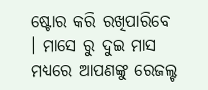ଷ୍ଟୋର କରି ରଖିପାରିବେ । ମାସେ ରୁ ଦୁଇ ମାସ ମଧ୍ୟରେ ଆପଣଙ୍କୁ ରେଜଲ୍ଟ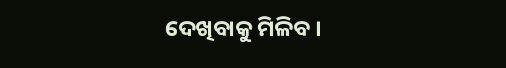ଦେଖିବାକୁ ମିଳିବ ।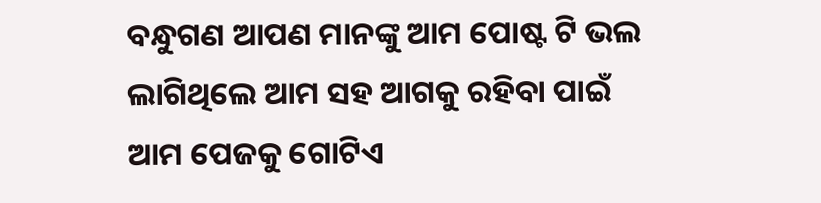ବନ୍ଧୁଗଣ ଆପଣ ମାନଙ୍କୁ ଆମ ପୋଷ୍ଟ ଟି ଭଲ ଲାଗିଥିଲେ ଆମ ସହ ଆଗକୁ ରହିବା ପାଇଁ ଆମ ପେଜକୁ ଗୋଟିଏ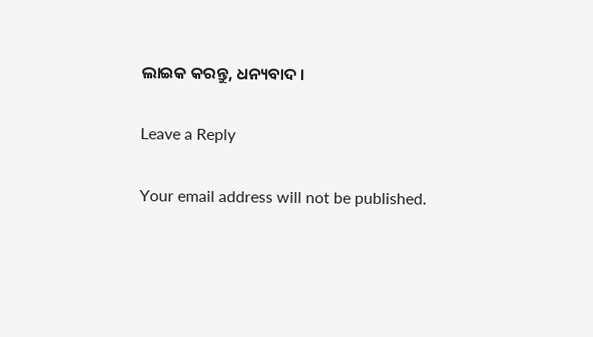ଲାଇକ କରନ୍ତୁ, ଧନ୍ୟବାଦ ।

Leave a Reply

Your email address will not be published.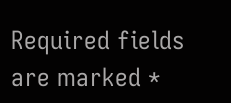Required fields are marked *